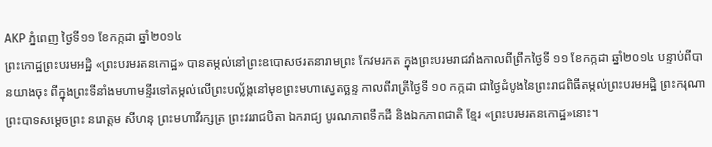AKP ភ្នំពេញ ថ្ងៃទី១១ ខែកក្កដា ឆ្នាំ២០១៤
ព្រះកោដ្ឋព្រះបរមអដ្ឋិ «ព្រះបរមរតនកោដ្ឋ» បានតម្កល់នៅព្រះឧបោសថរតនារាមព្រះ កែវមរកត ក្នុងព្រះបរមរាជវាំងកាលពីព្រឹកថ្ងៃទី ១១ ខែកក្កដា ឆ្នាំ២០១៤ បន្ទាប់ពីបានយាងចុះ ពីក្នុងព្រះទីនាំងមហាមន្ទីរទៅតម្កល់លើព្រះបល្ល័ង្កនៅមុខព្រះមហាស្វេតច្ឆន្ទ កាលពីរាត្រីថ្ងៃទី ១០ កក្កដា ជាថ្ងៃដំបូងនៃព្រះរាជពិធីតម្កល់ព្រះបរមអដ្ឋិ ព្រះករុណាព្រះបាទសម្តេចព្រះ នរោត្តម សីហនុ ព្រះមហាវីរក្សត្រ ព្រះវររាជបិតា ឯករាជ្យ បូរណភាពទឹកដី និងឯកភាពជាតិ ខ្មែរ «ព្រះបរមរតនកោដ្ឋ»នោះ។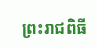ព្រះរាជពិធី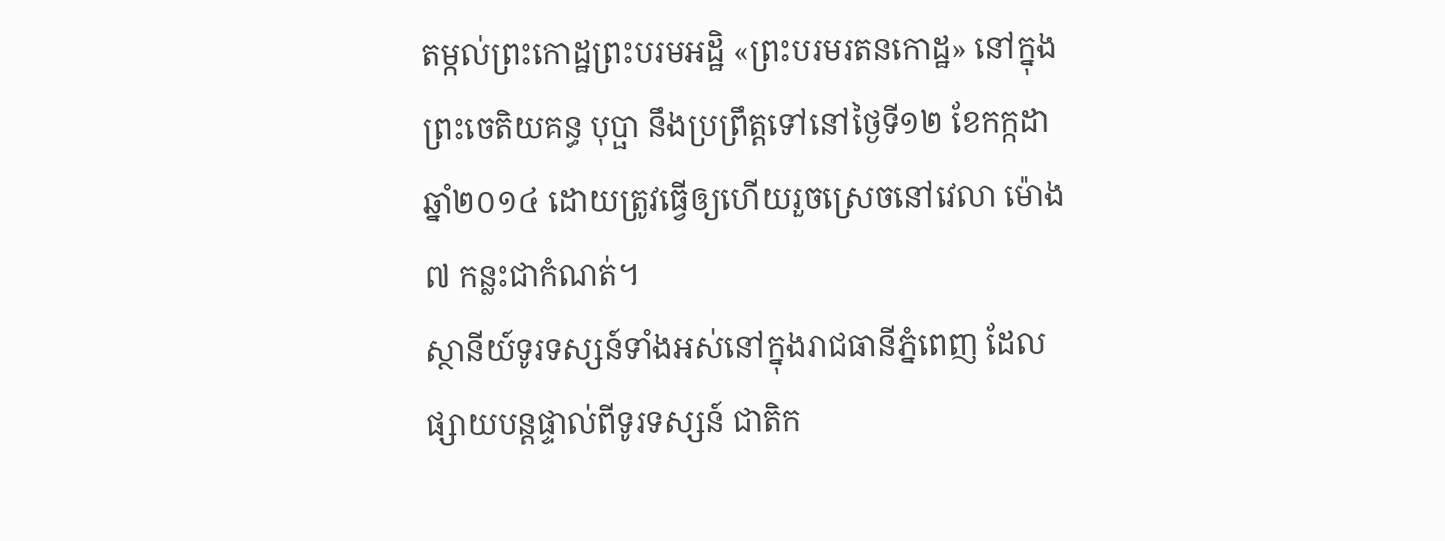តម្កល់ព្រះកោដ្ឋព្រះបរមអដ្ឋិ «ព្រះបរមរតនកោដ្ឋ» នៅក្នុងព្រះចេតិយគន្ធ បុប្ផា នឹងប្រព្រឹត្តទៅនៅថ្ងៃទី១២ ខែកក្កដា ឆ្នាំ២០១៤ ដោយត្រូវធ្វើឲ្យហើយរួចស្រេចនៅវេលា ម៉ោង៧ កន្លះជាកំណត់។
ស្ថានីយ៍ទូរទស្សន៍ទាំងអស់នៅក្នុងរាជធានីភ្នំពេញ ដែលផ្សាយបន្តផ្ទាល់ពីទូរទស្សន៍ ជាតិក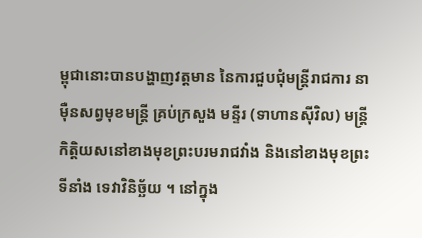ម្ពុជានោះបានបង្ហាញវត្តមាន នៃការជួបជុំមន្រ្តីរាជការ នាម៉ឺនសព្វមុខមន្រ្តី គ្រប់ក្រសួង មន្ទីរ (ទាហានស៊ីវិល) មន្រ្តីកិត្តិយសនៅខាងមុខព្រះបរមរាជវាំង និងនៅខាងមុខព្រះទីនាំង ទេវាវិនិច្ឆ័យ ។ នៅក្នុង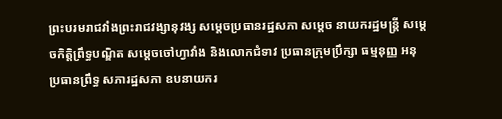ព្រះបរមរាជវាំងព្រះរាជវង្សានុវង្ស សម្តេចប្រធានរដ្ឋសភា សម្តេច នាយករដ្ឋមន្រ្តី សម្តេចកិត្តិព្រឹទ្ធបណ្ឌិត សម្តេចចៅហ្វាវាំង និងលោកជំទាវ ប្រធានក្រុមប្រឹក្សា ធម្មនុញ្ញ អនុប្រធានព្រឹទ្ធ សភារដ្ឋសភា ឧបនាយករ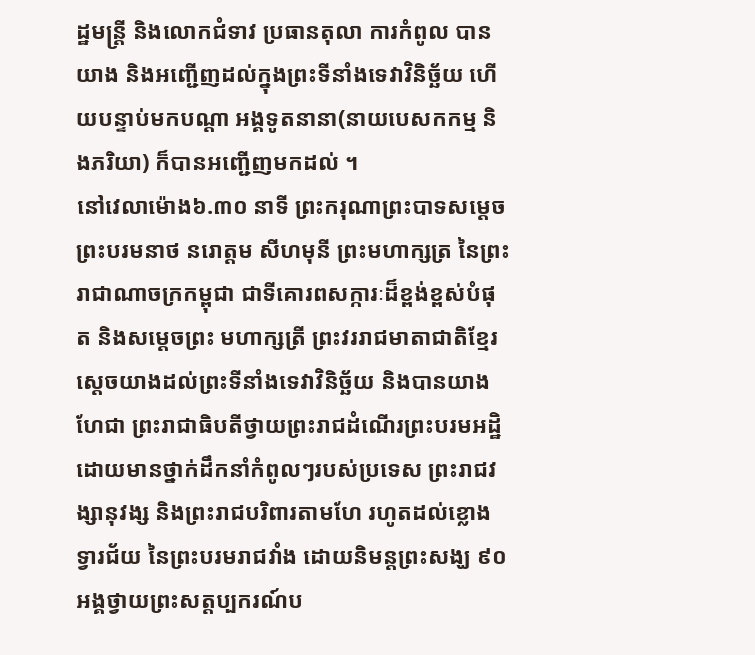ដ្ឋមន្រ្តី និងលោកជំទាវ ប្រធានតុលា ការកំពូល បានយាង និងអញ្ជើញដល់ក្នុងព្រះទីនាំងទេវាវិនិច្ឆ័យ ហើយបន្ទាប់មកបណ្តា អង្គទូតនានា(នាយបេសកកម្ម និងភរិយា) ក៏បានអញ្ជើញមកដល់ ។
នៅវេលាម៉ោង៦.៣០ នាទី ព្រះករុណាព្រះបាទសម្តេចព្រះបរមនាថ នរោត្តម សីហមុនី ព្រះមហាក្សត្រ នៃព្រះរាជាណាចក្រកម្ពុជា ជាទីគោរពសក្ការៈដ៏ខ្ពង់ខ្ពស់បំផុត និងសម្តេចព្រះ មហាក្សត្រី ព្រះវររាជមាតាជាតិខ្មែរស្តេចយាងដល់ព្រះទីនាំងទេវាវិនិច្ឆ័យ និងបានយាងហែជា ព្រះរាជាធិបតីថ្វាយព្រះរាជដំណើរព្រះបរមអដ្ឋិ ដោយមានថ្នាក់ដឹកនាំកំពូលៗរបស់ប្រទេស ព្រះរាជវង្សានុវង្ស និងព្រះរាជបរិពារតាមហែ រហូតដល់ខ្លោងទ្វារជ័យ នៃព្រះបរមរាជវាំង ដោយនិមន្តព្រះសង្ឃ ៩០ អង្គថ្វាយព្រះសត្តប្បករណ៍ប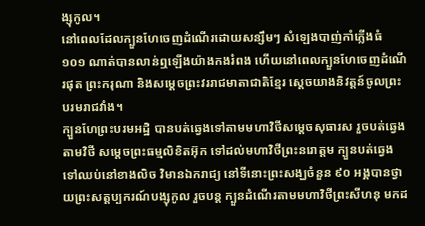ង្សុកូល។
នៅពេលដែលក្បួនហែចេញដំណើរដោយសន្សឹមៗ សំឡេងបាញ់កាំភ្លើងធំ ១០១ ណាត់បានលាន់ឮឡើងយ៉ាងកងរំពង ហើយនៅពេលក្បួនហែចេញដំណើរផុត ព្រះករុណា និងសម្តេចព្រះវររាជមាតាជាតិខ្មែរ ស្តេចយាងនិវត្តន៍ចូលព្រះបរមរាជវាំង។
ក្បួនហែព្រះបរមអដ្ឋិ បានបត់ឆ្វេងទៅតាមមហាវិថីសម្តេចសុធារស រួចបត់ឆ្វេងតាមវិថី សម្តេចព្រះធម្មលិខិតអ៊ុក ទៅដល់មហាវិថីព្រះនរោត្តម ក្បួនបត់ឆ្វេងទៅឈប់នៅខាងលិច វិមានឯករាជ្យ នៅទីនោះព្រះសង្ឃចំនួន ៩០ អង្គបានថ្វាយព្រះសត្តប្បករណ៍បង្សុកូល រួចបន្ត ក្បួនដំណើរតាមមហាវិថីព្រះសីហនុ មកដ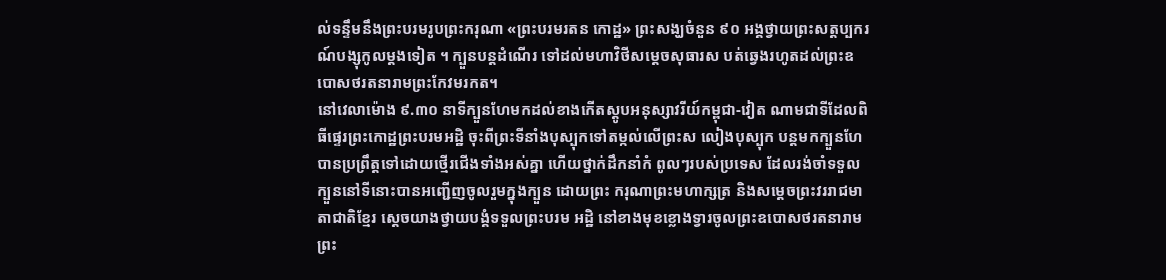ល់ទន្ទឹមនឹងព្រះបរមរូបព្រះករុណា «ព្រះបរមរតន កោដ្ឋ» ព្រះសង្ឃចំនួន ៩០ អង្គថ្វាយព្រះសត្តប្បករណ៍បង្សុកូលម្តងទៀត ។ ក្បួនបន្តដំណើរ ទៅដល់មហាវិថីសម្តេចសុធារស បត់ឆ្វេងរហូតដល់ព្រះឧបោសថរតនារាមព្រះកែវមរកត។
នៅវេលាម៉ោង ៩.៣០ នាទីក្បួនហែមកដល់ខាងកើតស្តូបអនុស្សាវរីយ៍កម្ពុជា-វៀត ណាមជាទីដែលពិធីផ្ទេរព្រះកោដ្ឋព្រះបរមអដ្ឋិ ចុះពីព្រះទីនាំងបុស្បុកទៅតម្កល់លើព្រះស លៀងបុស្បុក បន្តមកក្បួនហែបានប្រព្រឹត្តទៅដោយថ្មើរជើងទាំងអស់គ្នា ហើយថ្នាក់ដឹកនាំកំ ពូលៗរបស់ប្រទេស ដែលរង់ចាំទទួលក្បួននៅទីនោះបានអញ្ជើញចូលរួមក្នុងក្បួន ដោយព្រះ ករុណាព្រះមហាក្សត្រ និងសម្តេចព្រះវររាជមាតាជាតិខ្មែរ ស្តេចយាងថ្វាយបង្គំទទួលព្រះបរម អដ្ឋិ នៅខាងមុខខ្លោងទ្វារចូលព្រះឧបោសថរតនារាមព្រះ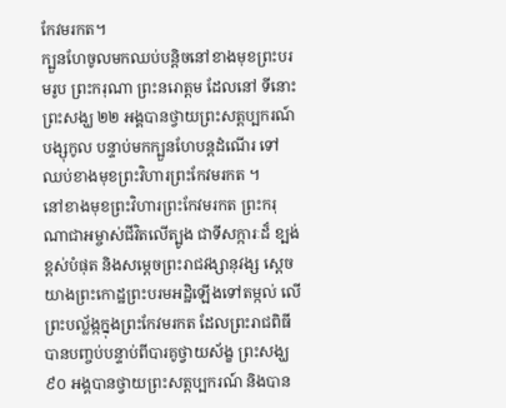កែវមរកត។
ក្បួនហែចូលមកឈប់បន្តិចនៅខាងមុខព្រះបរមរូប ព្រះករុណា ព្រះនរោត្តម ដែលនៅ ទីនោះព្រះសង្ឃ ២២ អង្គបានថ្វាយព្រះសត្តប្បករណ៍បង្សុកូល បន្ទាប់មកក្បួនហែបន្តដំណើរ ទៅឈប់ខាងមុខព្រះវិហារព្រះកែវមរកត ។
នៅខាងមុខព្រះវិហារព្រះកែវមរកត ព្រះករុណាជាអម្ចាស់ជីវិតលើត្បូង ជាទីសក្ការៈដ៏ ខ្បង់ខ្ពស់បំផុត និងសម្តេចព្រះរាជវង្សានុវង្ស ស្តេចយាងព្រះកោដ្ឋព្រះបរមអដ្ឋិឡើងទៅតម្កល់ លើព្រះបល្ល័ង្កក្នុងព្រះកែវមរកត ដែលព្រះរាជពិធីបានបញ្ចប់បន្ទាប់ពីបារគូថ្វាយស័ង្ខ ព្រះសង្ឃ ៩០ អង្គបានថ្វាយព្រះសត្តប្បករណ៍ និងបាន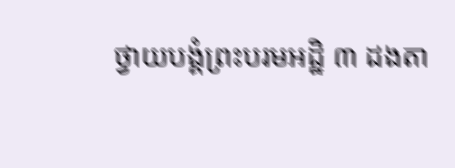ថ្វាយបង្គំព្រះបរមអដ្ឋិ ៣ ដងតា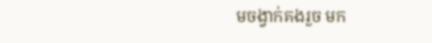មចង្វាក់គងរួច មក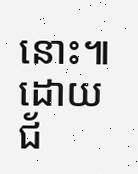នោះ៕
ដោយ ជ័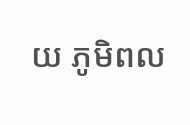យ ភូមិពល